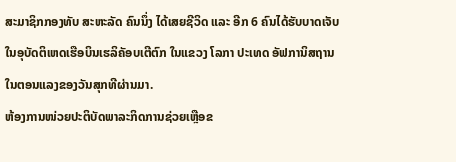ສະມາຊິກກອງທັບ ສະຫະລັດ ຄົນນຶ່ງ ໄດ້ເສຍຊີວິດ ແລະ ອີກ 6 ຄົນໄດ້ຮັບບາດເຈັບ
ໃນອຸບັດຕິເຫດເຮືອບິນເຮລິຄັອບເຕີຕົກ ໃນແຂວງ ໂລກາ ປະເທດ ອັຟການິສຖານ
ໃນຕອນແລງຂອງວັນສຸກທີຜ່ານມາ.
ຫ້ອງການໜ່ວຍປະຕິບັດພາລະກິດການຊ່ວຍເຫຼືອຂ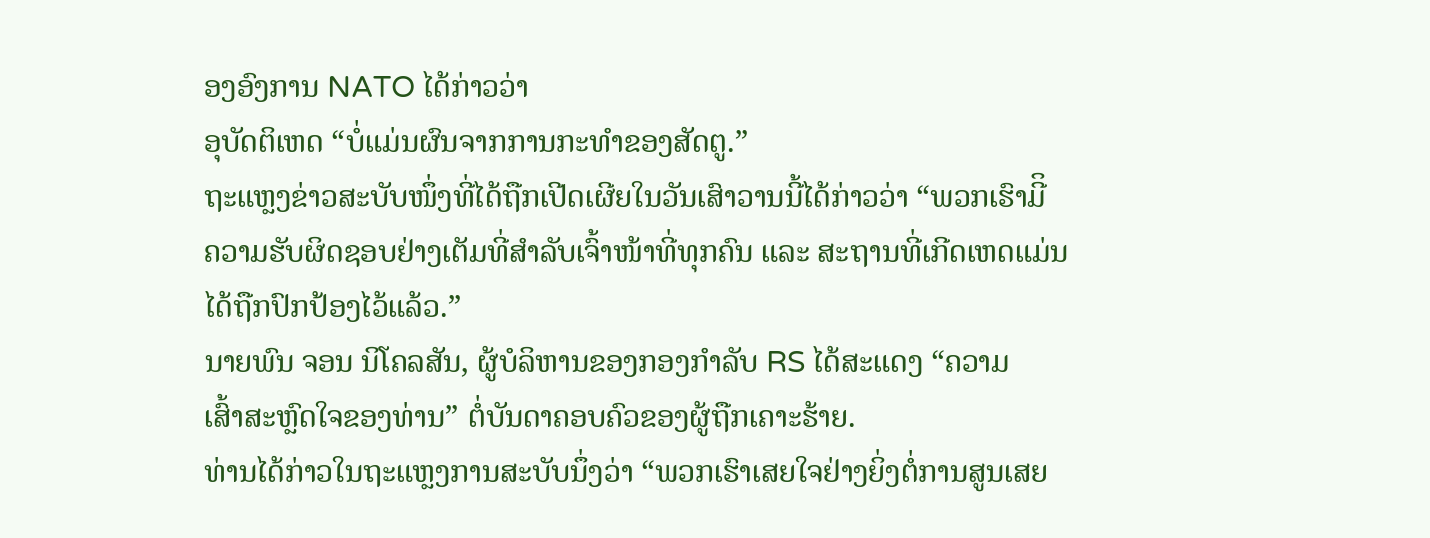ອງອົງການ NATO ໄດ້ກ່າວວ່າ
ອຸບັດຕິເຫດ “ບໍ່ແມ່ນຜົນຈາກການກະທຳຂອງສັດຕູ.”
ຖະແຫຼງຂ່າວສະບັບໜຶ່ງທີ່ໄດ້ຖືກເປີດເຜີຍໃນວັນເສົາວານນີ້ໄດ້ກ່າວວ່າ “ພວກເຮົາມີິ
ຄວາມຮັບຜິດຊອບຢ່າງເຕັມທີ່ສຳລັບເຈົ້າໜ້າທີ່ທຸກຄົນ ແລະ ສະຖານທີ່ເກີດເຫດແມ່ນ
ໄດ້ຖືກປົກປ້ອງໄວ້ແລ້ວ.”
ນາຍພົນ ຈອນ ນິໂຄລສັນ, ຜູ້ບໍລິຫານຂອງກອງກຳລັບ RS ໄດ້ສະແດງ “ຄວາມ
ເສົ້າສະຫຼົດໃຈຂອງທ່ານ” ຕໍ່ບັນດາຄອບຄົວຂອງຜູ້ຖືກເຄາະຮ້າຍ.
ທ່ານໄດ້ກ່າວໃນຖະແຫຼງການສະບັບນຶ່ງວ່າ “ພວກເຮົາເສຍໃຈຢ່າງຍິ່ງຕໍ່ການສູນເສຍ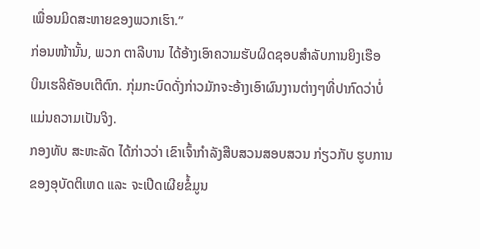ເພື່ອນມິດສະຫາຍຂອງພວກເຮົາ.”
ກ່ອນໜ້ານັ້ນ, ພວກ ຕາລີບານ ໄດ້ອ້າງເອົາຄວາມຮັບຜິດຊອບສຳລັບການຍິງເຮືອ
ບິນເຮລິຄັອບເຕີຕົກ. ກຸ່ມກະບົດດັ່ງກ່າວມັກຈະອ້າງເອົາຜົນງານຕ່າງໆທີ່ປາກົດວ່າບໍ່
ແມ່ນຄວາມເປັນຈິງ.
ກອງທັບ ສະຫະລັດ ໄດ້ກ່າວວ່າ ເຂົາເຈົ້າກຳລັງສືບສວນສອບສວນ ກ່ຽວກັບ ຮູບການ
ຂອງອຸບັດຕິເຫດ ແລະ ຈະເປີດເຜີຍຂໍ້ມູນ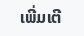ເພີ່ມເຕີ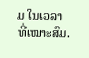ມ ໃນເວລາທີ່ເໝາະສົມ.